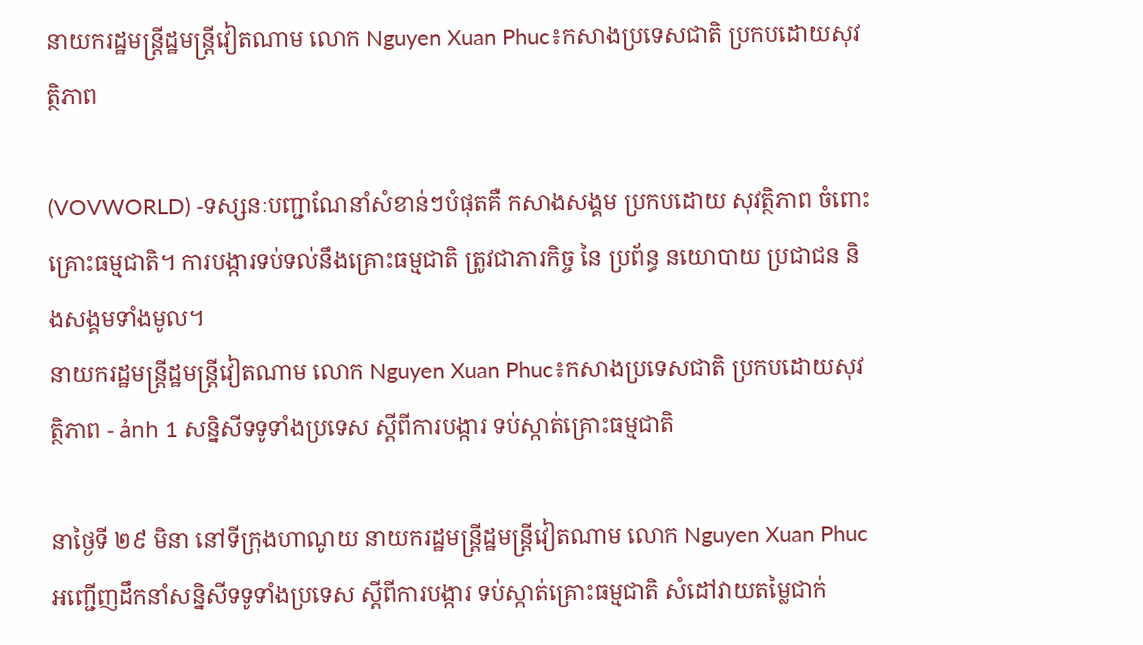នាយករដ្ឋមន្ត្រីដ្ឋមន្ត្រីវៀតណាម លោក Nguyen Xuan Phuc៖កសាងប្រទេសជាតិ ប្រកបដោយសុវត្ថិភាព

(VOVWORLD) -ទស្សនៈបញ្ជាណែនាំសំខាន់ៗបំផុតគឺ កសាងសង្គម ប្រកបដោយ សុវត្ថិភាព ចំពោះគ្រោះធម្មជាតិ។ ការបង្ការទប់ទល់នឹងគ្រោះធម្មជាតិ ត្រូវជាភារកិច្ច នៃ ប្រព័ន្ធ នយោបាយ ប្រជាជន និងសង្គមទាំងមូល។
នាយករដ្ឋមន្ត្រីដ្ឋមន្ត្រីវៀតណាម លោក Nguyen Xuan Phuc៖កសាងប្រទេសជាតិ ប្រកបដោយសុវត្ថិភាព - ảnh 1 សន្និសីទទូទាំងប្រទេស ស្ដីពីការបង្ការ ទប់ស្កាត់គ្រោះធម្មជាតិ

នាថ្ងៃទី ២៩ មិនា នៅទីក្រុងហាណូយ នាយករដ្ឋមន្ត្រីដ្ឋមន្ត្រីវៀតណាម លោក Nguyen Xuan Phuc អញ្ជើញដឹកនាំសន្និសីទទូទាំងប្រទេស ស្ដីពីការបង្ការ ទប់ស្កាត់គ្រោះធម្មជាតិ សំដៅវាយតម្លៃជាក់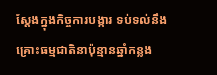ស្ដែងក្នុងកិច្ចការបង្ការ ទប់ទល់នឹងគ្រោះធម្មជាតិនាប៉ុន្មានឆ្នាំកន្លង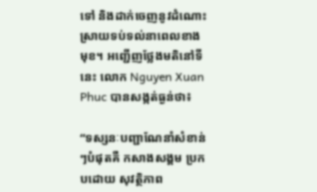ទៅ និងដាក់ចេញនូវដំណោះស្រាយទប់ទល់នាពេលខាងមុខ។ អញ្ជើញថ្លែងមតិនៅទីនេះ លោក Nguyen Xuan Phuc បានសង្កត់ធ្ងន់ថា៖

“ទស្សនៈបញ្ជាណែនាំសំខាន់ៗបំផុតគឺ កសាងសង្គម ប្រកបដោយ សុវត្ថិភាព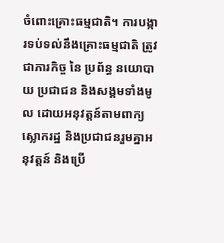ចំពោះគ្រោះធម្មជាតិ។ ការបង្ការទប់ទល់នឹងគ្រោះធម្មជាតិ ត្រូវជាភារកិច្ច នៃ ប្រព័ន្ធ នយោបាយ ប្រជាជន និងសង្គមទាំងមូល ដោយអនុវត្តន៍តាមពាក្យស្លោករដ្ឋ និងប្រជាជនរួមគ្នាអនុវត្តន៍ និងប្រើ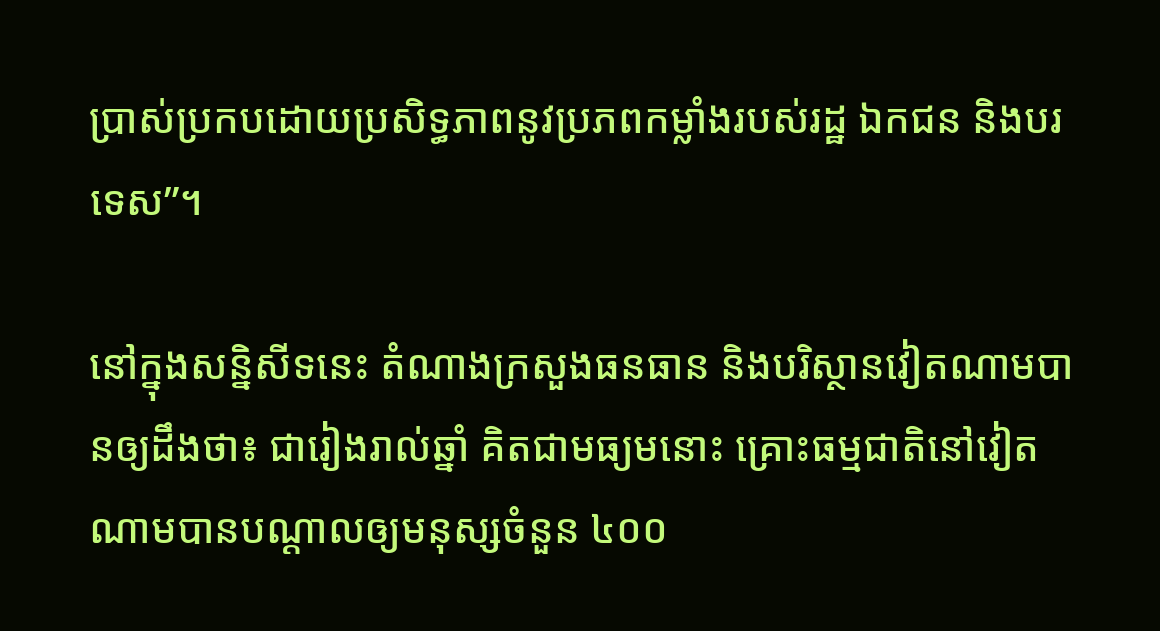ប្រាស់ប្រកបដោយប្រសិទ្ធភាពនូវប្រភពកម្លាំងរបស់រដ្ឋ ឯកជន និងបរទេស”។

នៅក្នុងសន្និសីទនេះ តំណាងក្រសួងធនធាន និងបរិស្ថានវៀតណាមបានឲ្យដឹងថា៖ ជារៀងរាល់ឆ្នាំ គិតជាមធ្យមនោះ គ្រោះធម្មជាតិនៅវៀតណាមបានបណ្ដាលឲ្យមនុស្សចំនួន ៤០០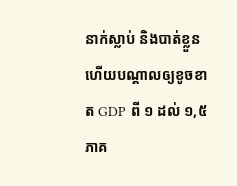នាក់ស្លាប់ និងបាត់ខ្លួន ហើយបណ្ដាលឲ្យខូចខាត GDP ពី ១ ដល់ ១,៥ ភាគ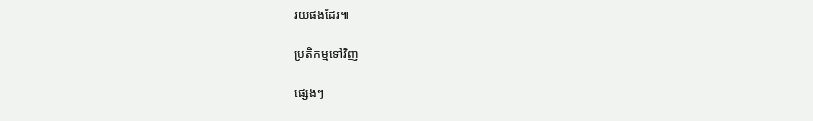រយផងដែរ៕

ប្រតិកម្មទៅវិញ

ផ្សេងៗ